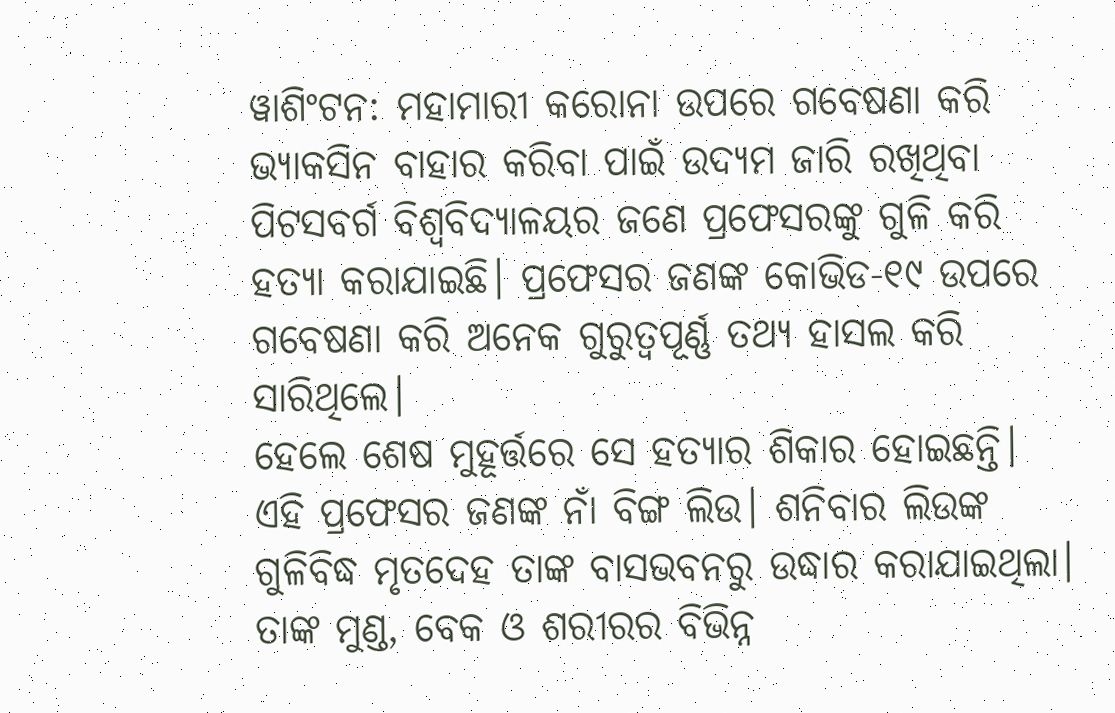ୱାଶିଂଟନ: ମହାମାରୀ କରୋନା ଉପରେ ଗବେଷଣା କରି ଭ୍ୟାକସିନ ବାହାର କରିବା ପାଇଁ ଉଦ୍ୟମ ଜାରି ରଖିଥିବା ପିଟସବର୍ଗ ବିଶ୍ୱବିଦ୍ୟାଳୟର ଜଣେ ପ୍ରଫେସରଙ୍କୁ ଗୁଳି କରି ହତ୍ୟା କରାଯାଇଛି। ପ୍ରଫେସର ଜଣଙ୍କ କୋଭିଡ-୧୯ ଉପରେ ଗବେଷଣା କରି ଅନେକ ଗୁରୁତ୍ୱପୂର୍ଣ୍ଣ ତଥ୍ୟ ହାସଲ କରି ସାରିଥିଲେ।
ହେଲେ ଶେଷ ମୁହୂର୍ତ୍ତରେ ସେ ହତ୍ୟାର ଶିକାର ହୋଇଛନ୍ତି। ଏହି ପ୍ରଫେସର ଜଣଙ୍କ ନାଁ ବିଙ୍ଗ ଲିଉ। ଶନିବାର ଲିଉଙ୍କ ଗୁଳିବିଦ୍ଧ ମୃତଦେହ ତାଙ୍କ ବାସଭବନରୁ ଉଦ୍ଧାର କରାଯାଇଥିଲା। ତାଙ୍କ ମୁଣ୍ଡ, ବେକ ଓ ଶରୀରର ବିଭିନ୍ନ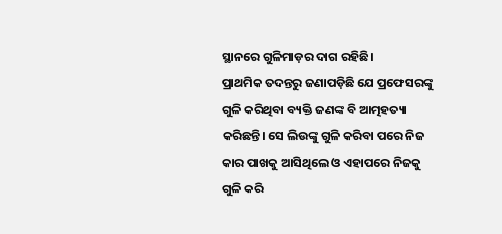ସ୍ଥାନରେ ଗୁଳିମାଡ଼ର ଦାଗ ରହିଛି।
ପ୍ରାଥମିକ ତଦନ୍ତରୁ ଜଣାପଡ଼ିଛି ଯେ ପ୍ରଫେସରଙ୍କୁ ଗୁଳି କରିଥିବା ବ୍ୟକ୍ତି ଜଣଙ୍କ ବି ଆତ୍ମହତ୍ୟା କରିଛନ୍ତି। ସେ ଲିଉଙ୍କୁ ଗୁଳି କରିବା ପରେ ନିଜ କାର ପାଖକୁ ଆସିଥିଲେ ଓ ଏହାପରେ ନିଜକୁ ଗୁଳି କରି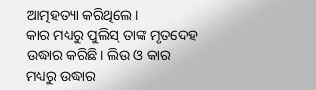ଆତ୍ମହତ୍ୟା କରିଥିଲେ।
କାର ମଧ୍ୟରୁ ପୁଲିସ୍ ତାଙ୍କ ମୃତଦେହ ଉଦ୍ଧାର କରିଛି। ଲିଉ ଓ କାର ମଧ୍ୟରୁ ଉଦ୍ଧାର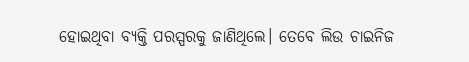ହୋଇଥିବା ବ୍ୟକ୍ତି ପରସ୍ପରକୁ ଜାଣିଥିଲେ। ତେବେ ଲିଉ ଚାଇନିଜ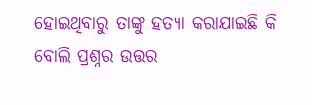ହୋଇଥିବାରୁ ତାଙ୍କୁ ହତ୍ୟା କରାଯାଇଛି କି ବୋଲି ପ୍ରଶ୍ନର ଉତ୍ତର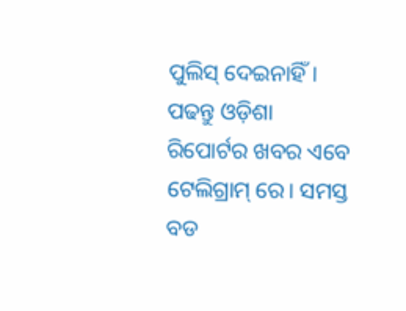ପୁଲିସ୍ ଦେଇନାହିଁ।
ପଢନ୍ତୁ ଓଡ଼ିଶା ରିପୋର୍ଟର ଖବର ଏବେ ଟେଲିଗ୍ରାମ୍ ରେ। ସମସ୍ତ ବଡ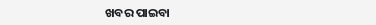ଖବର ପାଇବା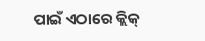ପାଇଁ ଏଠାରେ କ୍ଲିକ୍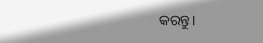କରନ୍ତୁ।